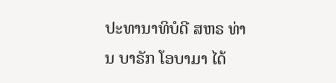ປະທານາທິບໍດີ ສຫຣ ທ່ານ ບາຣັກ ໂອບາມາ ໄດ້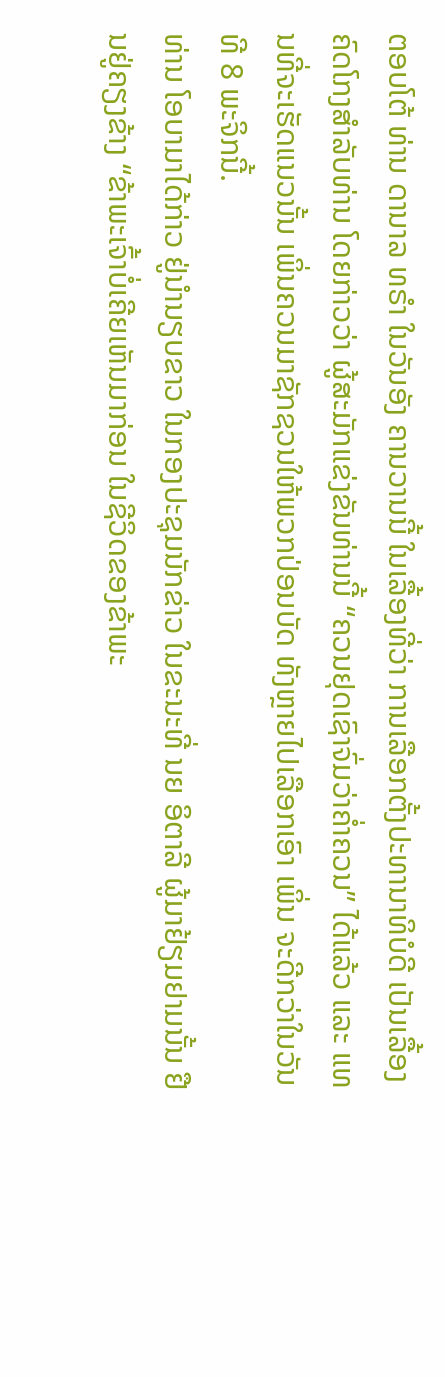ຕອບໂຕ້ ທ່ານ ດານາລ ທຣຳ ໃນວັນອັງ ຄານວານນີ້ ໃນເລື້ອງທີ່ວ່າ ການເລືອກຕັ້ງປະທານາທິບໍດີ ເປັນເລື້ອງຄົດໂກງສຳລັບທ່ານ ໂດຍກ່າວວ່າ ຜູ້ສະມັກແຂ່ງຂັນທ່ານນີ້ “ຄວນຢຸດເຊົາຈົ່ມວ່າຄໍ່າຄວນ” ໄດ້ແລ້ວ ແລະ ແທນທີ່ຈະເຮັດແນວນັ້ນ ເພິ່ນຄວນມາຊັກຊວນໃຫ້ພວກປ່ອນບັດ ທັງຫຼາຍໄປເລືອກເອົາ ເພິ່ນ ຈະດີກວ່າໃນວັນທີ 8 ພະຈິກນີ້.
ທ່ານ ໂອບາມາໄດ້ກ່າວ ຢູ່ນຳນຽບຂາວ ໃນກອງປະຊຸມນັກຂ່າວ ໃນຂະນະທີ່ ນຍ ອິຕາລີ ຜູ້ມາຢ້ຽມຢາມນັ້ນ ຢືນຢູ່ຄຽງຂ້າງ “ຂ້າພະເຈົ້າບໍ່ເຄີຍເຫັນມາກ່ອນ ໃນຊີວິດຂອງຂ້າພະ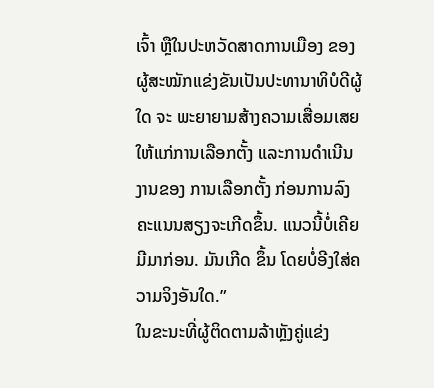ເຈົ້າ ຫຼືໃນປະຫວັດສາດການເມືອງ ຂອງຜູ້ສະໝັກແຂ່ງຂັນເປັນປະທານາທິບໍດີຜູ້ໃດ ຈະ ພະຍາຍາມສ້າງຄວາມເສື່ອມເສຍ ໃຫ້ແກ່ການເລືອກຕັ້ງ ແລະການດຳເນີນງານຂອງ ການເລືອກຕັ້ງ ກ່ອນການລົງຄະແນນສຽງຈະເກີດຂຶ້ນ. ແນວນີ້ບໍ່ເຄີຍມີມາກ່ອນ. ມັນເກີດ ຂຶ້ນ ໂດຍບໍ່ອີງໃສ່ຄວາມຈິງອັນໃດ.”
ໃນຂະນະທີ່ຜູ້ຕິດຕາມລ້າຫຼັງຄູ່ແຂ່ງ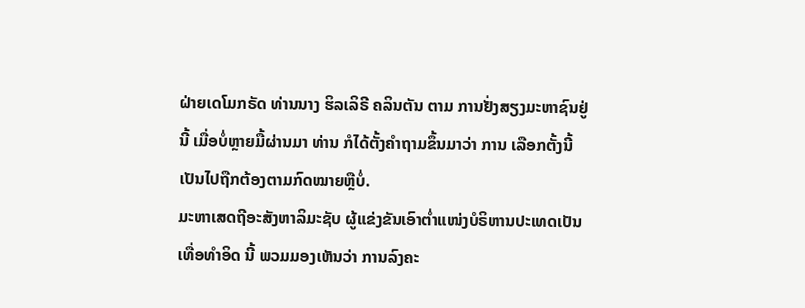ຝ່າຍເດໂມກຣັດ ທ່ານນາງ ຮິລເລິຣີ ຄລິນຕັນ ຕາມ ການຢັ່ງສຽງມະຫາຊົນຢູ່ນີ້ ເມື່ອບໍ່ຫຼາຍມື້ຜ່ານມາ ທ່ານ ກໍໄດ້ຕັ້ງຄຳຖາມຂຶ້ນມາວ່າ ການ ເລືອກຕັ້ງນີ້ ເປັນໄປຖືກຕ້ອງຕາມກົດໝາຍຫຼືບໍ່.
ມະຫາເສດຖີອະສັງຫາລິມະຊັບ ຜູ້ແຂ່ງຂັນເອົາຕໍ່າແໜ່ງບໍຣິຫານປະເທດເປັນເທື່ອທຳອິດ ນີ້ ພວມມອງເຫັນວ່າ ການລົງຄະ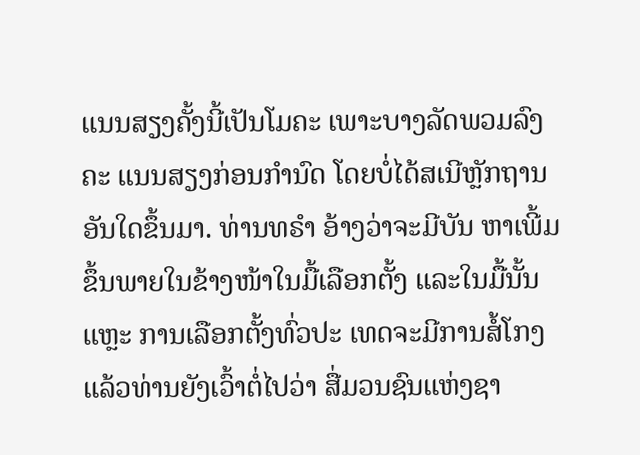ແນນສຽງຄັ້ງນີ້ເປັນໂມຄະ ເພາະບາງລັດພວມລົງຄະ ແນນສຽງກ່ອນກຳນົດ ໂດຍບໍ່ໄດ້ສເນີຫຼັກຖານອັນໃດຂຶ້ນມາ. ທ່ານທຣຳ ອ້າງວ່າຈະມີບັນ ຫາເພີ້ມຂຶ້ນພາຍໃນຂ້າງໜ້າໃນມື້ເລືອກຕັ້ງ ແລະໃນມື້ນັ້ນແຫຼະ ການເລືອກຕັ້ງທົ່ວປະ ເທດຈະມີການສໍ້ໂກງ ແລ້ວທ່ານຍັງເວົ້າຕໍ່ໄປວ່າ ສື່ມວນຊົນແຫ່ງຊາ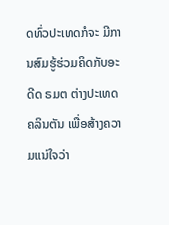ດທົ່ວປະເທດກໍຈະ ມີການສົມຮູ້ຮ່ວມຄິດກັບອະດີດ ຣມຕ ຕ່າງປະເທດຄລິນຕັນ ເພື່ອສ້າງຄວາມແນ່ໃຈວ່າ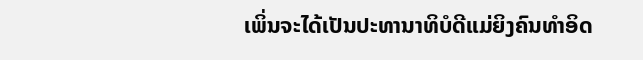ເພິ່ນຈະໄດ້ເປັນປະທານາທິບໍດີແມ່ຍິງຄົນທຳອິດ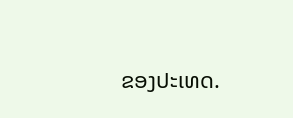ຂອງປະເທດ.